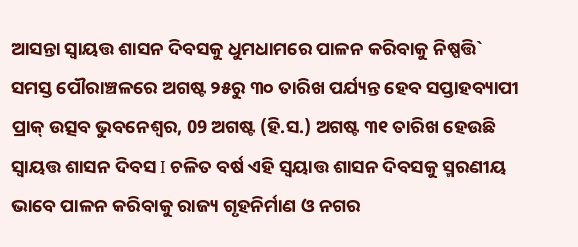ଆସନ୍ତା ସ୍ୱାୟତ୍ତ ଶାସନ ଦିବସକୁ ଧୁମଧାମରେ ପାଳନ କରିବାକୁ ନିଷ୍ପତ୍ତି`
ସମସ୍ତ ପୌରାଞ୍ଚଳରେ ଅଗଷ୍ଟ ୨୫ରୁ ୩୦ ତାରିଖ ପର୍ଯ୍ୟନ୍ତ ହେବ ସପ୍ତାହବ୍ୟାପୀ ପ୍ରାକ୍ ଉତ୍ସବ ଭୁବନେଶ୍ବର, 09 ଅଗଷ୍ଟ (ହି.ସ.) ଅଗଷ୍ଟ ୩୧ ତାରିଖ ହେଉଛି ସ୍ୱାୟତ୍ତ ଶାସନ ଦିବସ I ଚଳିତ ବର୍ଷ ଏହି ସ୍ୱୟାତ୍ତ ଶାସନ ଦିବସକୁ ସ୍ମରଣୀୟ ଭାବେ ପାଳନ କରିବାକୁ ରାଜ୍ୟ ଗୃହନିର୍ମାଣ ଓ ନଗର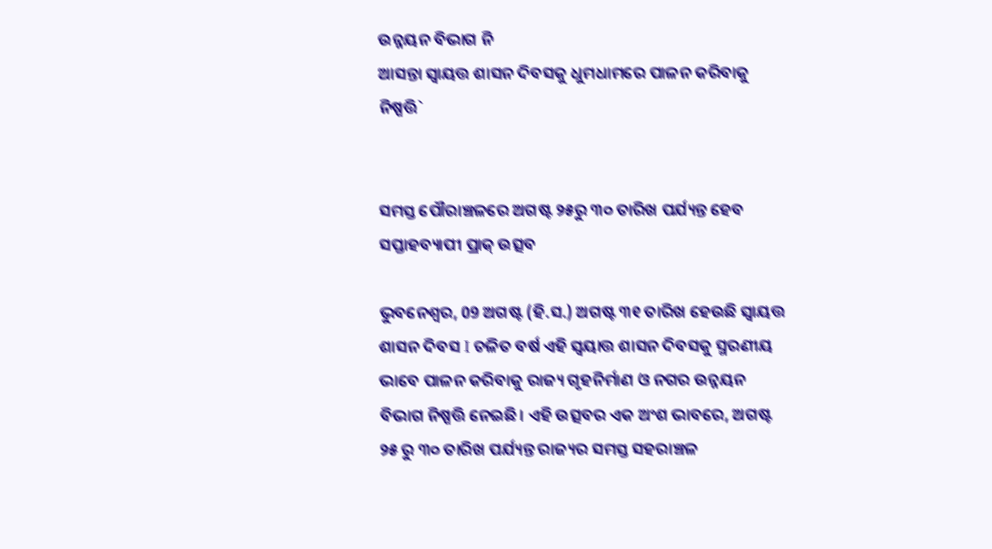ଉନ୍ନୟନ ବିଭାଗ ନି
ଆସନ୍ତା ସ୍ୱାୟତ୍ତ ଶାସନ ଦିବସକୁ ଧୁମଧାମରେ ପାଳନ କରିବାକୁ ନିଷ୍ପତ୍ତି`


ସମସ୍ତ ପୌରାଞ୍ଚଳରେ ଅଗଷ୍ଟ ୨୫ରୁ ୩୦ ତାରିଖ ପର୍ଯ୍ୟନ୍ତ ହେବ ସପ୍ତାହବ୍ୟାପୀ ପ୍ରାକ୍ ଉତ୍ସବ

ଭୁବନେଶ୍ବର, 09 ଅଗଷ୍ଟ (ହି.ସ.) ଅଗଷ୍ଟ ୩୧ ତାରିଖ ହେଉଛି ସ୍ୱାୟତ୍ତ ଶାସନ ଦିବସ I ଚଳିତ ବର୍ଷ ଏହି ସ୍ୱୟାତ୍ତ ଶାସନ ଦିବସକୁ ସ୍ମରଣୀୟ ଭାବେ ପାଳନ କରିବାକୁ ରାଜ୍ୟ ଗୃହନିର୍ମାଣ ଓ ନଗର ଉନ୍ନୟନ ବିଭାଗ ନିଷ୍ପତ୍ତି ନେଇଛି। ଏହି ଉତ୍ସବର ଏକ ଅଂଶ ଭାବରେ, ଅଗଷ୍ଟ ୨୫ ରୁ ୩୦ ତାରିଖ ପର୍ଯ୍ୟନ୍ତ ରାଜ୍ୟର ସମସ୍ତ ସହରାଞ୍ଚଳ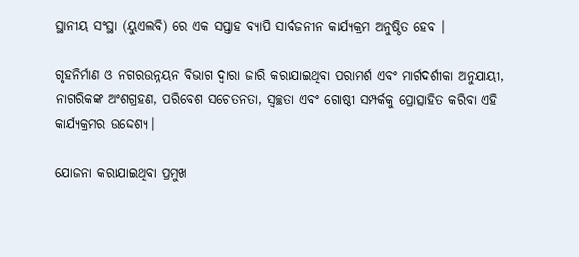ସ୍ଥାନୀୟ ସଂସ୍ଥା (ୟୁଏଲବି) ରେ ଏକ ସପ୍ତାହ ବ୍ୟାପି ସାର୍ବଜନୀନ କାର୍ଯ୍ୟକ୍ରମ ଅନୁଷ୍ଠିତ ହେବ ।

ଗୃହନିର୍ମାଣ ଓ ନଗରଉନ୍ନୟନ ବିଭାଗ ଦ୍ୱାରା ଜାରି କରାଯାଇଥିବା ପରାମର୍ଶ ଏବଂ ମାର୍ଗଦର୍ଶୀକା ଅନୁଯାୟୀ, ନାଗରିକଙ୍କ ଅଂଶଗ୍ରହଣ, ପରିବେଶ ସଚେତନତା, ସ୍ୱଚ୍ଛତା ଏବଂ ଗୋଷ୍ଠୀ ସମ୍ପର୍କକୁ ପ୍ରୋତ୍ସାହିତ କରିବା ଏହି କାର୍ଯ୍ୟକ୍ରମର ଉଦ୍ଦେଶ୍ୟ।

ଯୋଜନା କରାଯାଇଥିବା ପ୍ରମୁଖ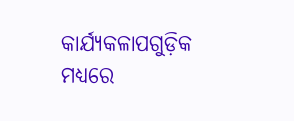କାର୍ଯ୍ୟକଳାପଗୁଡ଼ିକ ମଧ୍ୟରେ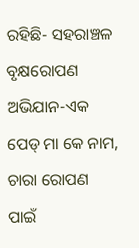ରହିଛି- ସହରାଞ୍ଚଳ ବୃକ୍ଷରୋପଣ ଅଭିଯାନ-ଏକ ପେଡ୍ ମା କେ ନାମ, ଚାରା ରୋପଣ ପାଇଁ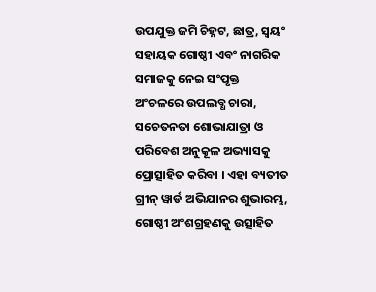ଉପଯୁକ୍ତ ଜମି ଚିହ୍ନଟ, ଛାତ୍ର, ସ୍ୱୟଂ ସହାୟକ ଗୋଷ୍ଠୀ ଏବଂ ନାଗରିକ ସମାଜକୁ ନେଇ ସଂପୃକ୍ତ ଅଂଚଳରେ ଉପଲବ୍ଧ ଚାରା, ସଚେତନତା ଶୋଭାଯାତ୍ରା ଓ ପରିବେଶ ଅନୁକୂଳ ଅଭ୍ୟାସକୁ ପ୍ରୋତ୍ସାହିତ କରିବା । ଏହା ବ୍ୟତୀତ ଗ୍ରୀନ୍ ୱାର୍ଡ ଅଭିଯାନର ଶୁଭାରମ୍ଭ, ଗୋଷ୍ଠୀ ଅଂଶଗ୍ରହଣକୁ ଉତ୍ସାହିତ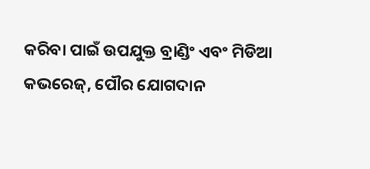କରିବା ପାଇଁ ଉପଯୁକ୍ତ ବ୍ରାଣ୍ଡିଂ ଏବଂ ମିଡିଆ କଭରେଜ୍, ପୌର ଯୋଗଦାନ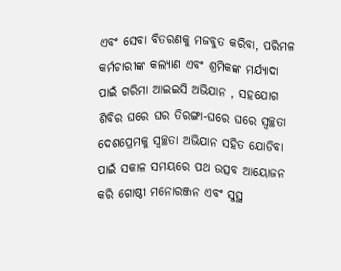ଏବଂ ସେବା ବିତରଣକୁ ମଜବୁତ କରିବା, ପରିମଳ କର୍ମଚାରୀଙ୍କ କଲ୍ୟାଣ ଏବଂ ଶ୍ରମିକଙ୍କ ମର୍ଯ୍ୟାଦା ପାଇଁ ଗରିମା ଆଇଇସି ଅଭିଯାନ , ସହଯୋଗ ଶିବିର ଘରେ ଘର ତିରଙ୍ଗା-ଘରେ ଘରେ ସ୍ୱଚ୍ଛତା ଦେଶପ୍ରେମକୁ ସ୍ୱଚ୍ଛତା ଅଭିଯାନ ସହିତ ଯୋଡିବା ପାଇଁ ସକାଳ ସମୟରେ ପଥ ଉତ୍ସବ ଆୟୋଜନ କରି ଗୋଷ୍ଠୀ ମନୋରଞ୍ଜନ ଏବଂ ସୁସ୍ଥ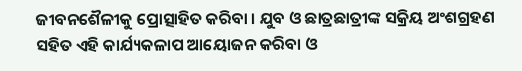ଜୀବନଶୈଳୀକୁ ପ୍ରୋତ୍ସାହିତ କରିବା । ଯୁବ ଓ ଛାତ୍ରଛାତ୍ରୀଙ୍କ ସକ୍ରିୟ ଅଂଶଗ୍ରହଣ ସହିତ ଏହି କାର୍ଯ୍ୟକଳାପ ଆୟୋଜନ କରିବା ଓ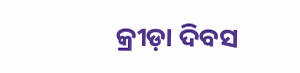କ୍ରୀଡ଼ା ଦିବସ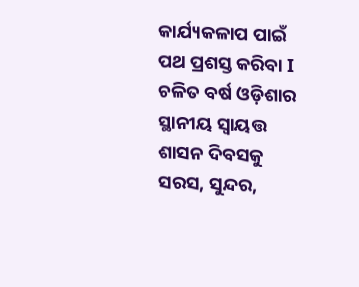କାର୍ଯ୍ୟକଳାପ ପାଇଁ ପଥ ପ୍ରଶସ୍ତ କରିବା I ଚଳିତ ବର୍ଷ ଓଡ଼ିଶାର ସ୍ଥାନୀୟ ସ୍ୱାୟତ୍ତ ଶାସନ ଦିବସକୁ ସରସ, ସୁନ୍ଦର,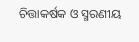ଚିତ୍ତାକର୍ଷକ ଓ ସ୍ମରଣୀୟ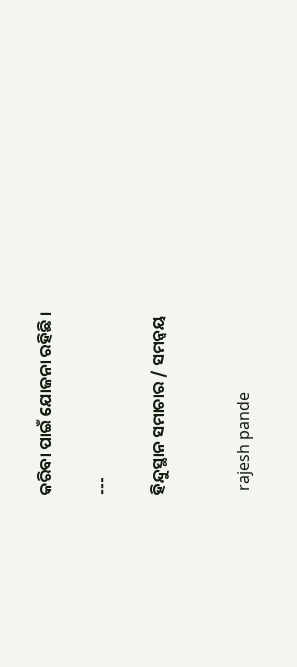କରିବା ପାଇଁ ଯୋଜନା ରହିଛି ।

---

ହିନ୍ଦୁସ୍ଥାନ ସମାଚାର / ସମନ୍ୱୟ


 rajesh pande